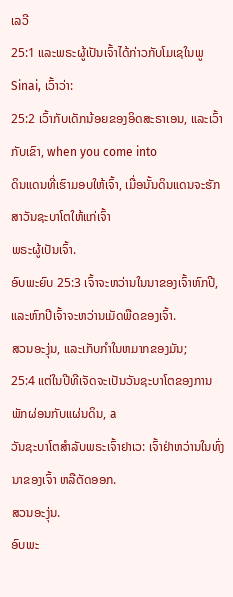ເລວີ
25:1 ແລະພຣະຜູ້ເປັນເຈົ້າໄດ້ກ່າວກັບໂມເຊໃນພູ Sinai, ເວົ້າວ່າ:
25:2 ເວົ້າກັບເດັກນ້ອຍຂອງອິດສະຣາເອນ, ແລະເວົ້າກັບເຂົາ, when you come into
ດິນແດນທີ່ເຮົາມອບໃຫ້ເຈົ້າ, ເມື່ອນັ້ນດິນແດນຈະຮັກສາວັນຊະບາໂຕໃຫ້ແກ່ເຈົ້າ
ພຣະຜູ້ເປັນເຈົ້າ.
ອົບພະຍົບ 25:3 ເຈົ້າຈະຫວ່ານໃນນາຂອງເຈົ້າຫົກປີ, ແລະຫົກປີເຈົ້າຈະຫວ່ານເມັດພືດຂອງເຈົ້າ.
ສວນອະງຸ່ນ, ແລະເກັບກໍາໃນຫມາກຂອງມັນ;
25:4 ແຕ່ໃນປີທີເຈັດຈະເປັນວັນຊະບາໂຕຂອງການພັກຜ່ອນກັບແຜ່ນດິນ, a
ວັນຊະບາໂຕສຳລັບພຣະເຈົ້າຢາເວ: ເຈົ້າຢ່າຫວ່ານໃນທົ່ງນາຂອງເຈົ້າ ຫລືຕັດອອກ.
ສວນອະງຸ່ນ.
ອົບພະ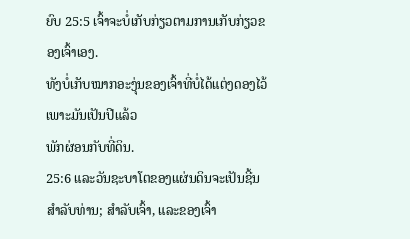ຍົບ 25:5 ເຈົ້າຈະບໍ່ເກັບກ່ຽວຕາມການເກັບກ່ຽວຂອງເຈົ້າເອງ.
ທັງບໍ່ເກັບໝາກອະງຸ່ນຂອງເຈົ້າທີ່ບໍ່ໄດ້ແຕ່ງດອງໄວ້ ເພາະມັນເປັນປີແລ້ວ
ພັກຜ່ອນກັບທີ່ດິນ.
25:6 ແລະວັນຊະບາໂຕຂອງແຜ່ນດິນຈະເປັນຊີ້ນສໍາລັບທ່ານ; ສໍາລັບເຈົ້າ, ແລະຂອງເຈົ້າ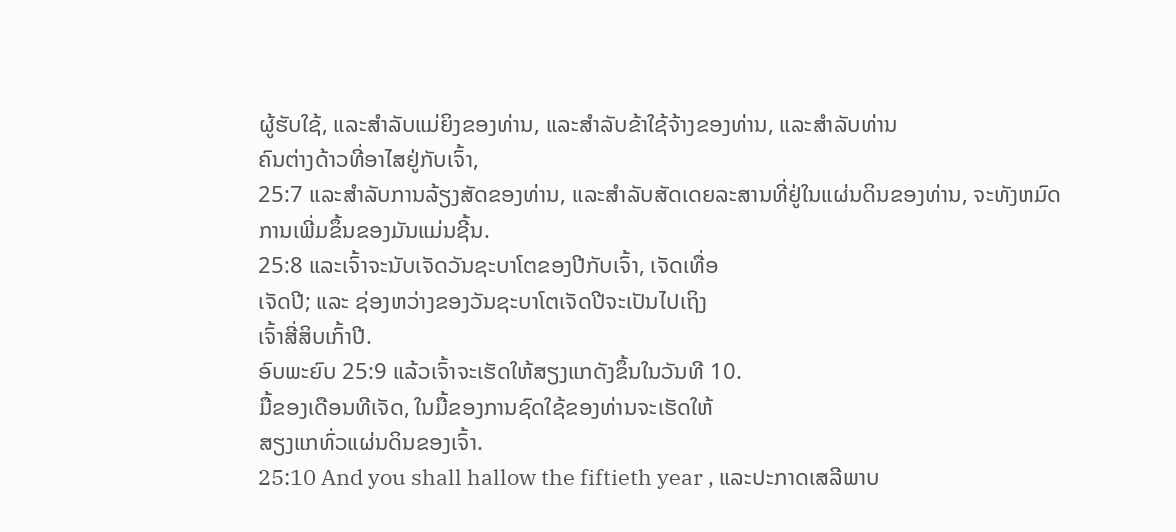ຜູ້ຮັບໃຊ້, ແລະສໍາລັບແມ່ຍິງຂອງທ່ານ, ແລະສໍາລັບຂ້າໃຊ້ຈ້າງຂອງທ່ານ, ແລະສໍາລັບທ່ານ
ຄົນຕ່າງດ້າວທີ່ອາໄສຢູ່ກັບເຈົ້າ,
25:7 ແລະສໍາລັບການລ້ຽງສັດຂອງທ່ານ, ແລະສໍາລັບສັດເດຍລະສານທີ່ຢູ່ໃນແຜ່ນດິນຂອງທ່ານ, ຈະທັງຫມົດ
ການເພີ່ມຂຶ້ນຂອງມັນແມ່ນຊີ້ນ.
25:8 ແລະເຈົ້າຈະນັບເຈັດວັນຊະບາໂຕຂອງປີກັບເຈົ້າ, ເຈັດເທື່ອ
ເຈັດປີ; ແລະ ຊ່ອງຫວ່າງຂອງວັນຊະບາໂຕເຈັດປີຈະເປັນໄປເຖິງ
ເຈົ້າສີ່ສິບເກົ້າປີ.
ອົບພະຍົບ 25:9 ແລ້ວເຈົ້າຈະເຮັດໃຫ້ສຽງແກດັງຂຶ້ນໃນວັນທີ 10.
ມື້ຂອງເດືອນທີເຈັດ, ໃນມື້ຂອງການຊົດໃຊ້ຂອງທ່ານຈະເຮັດໃຫ້
ສຽງແກທົ່ວແຜ່ນດິນຂອງເຈົ້າ.
25:10 And you shall hallow the fiftieth year , ແລະປະກາດເສລີພາບ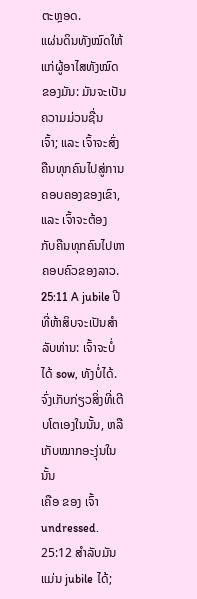ຕະຫຼອດ.
ແຜ່ນດິນທັງໝົດໃຫ້ແກ່ຜູ້ອາໄສທັງໝົດຂອງມັນ: ມັນຈະເປັນຄວາມມ່ວນຊື່ນ
ເຈົ້າ; ແລະ ເຈົ້າຈະສົ່ງຄືນທຸກຄົນໄປສູ່ການຄອບຄອງຂອງເຂົາ, ແລະ ເຈົ້າຈະຕ້ອງ
ກັບຄືນທຸກຄົນໄປຫາຄອບຄົວຂອງລາວ.
25:11 A jubile ປີທີ່ຫ້າສິບຈະເປັນສໍາລັບທ່ານ: ເຈົ້າຈະບໍ່ໄດ້ sow, ທັງບໍ່ໄດ້.
ຈົ່ງເກັບກ່ຽວສິ່ງທີ່ເຕີບໂຕເອງໃນນັ້ນ, ຫລືເກັບໝາກອະງຸ່ນໃນນັ້ນ
ເຄືອ ຂອງ ເຈົ້າ undressed.
25:12 ສໍາລັບມັນແມ່ນ jubile ໄດ້;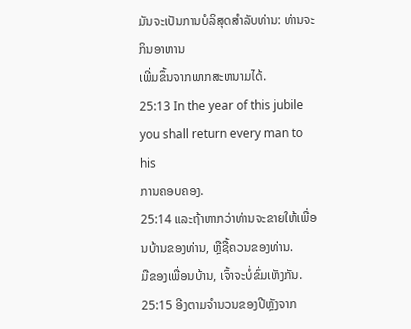ມັນຈະເປັນການບໍລິສຸດສໍາລັບທ່ານ: ທ່ານຈະກິນອາຫານ
ເພີ່ມຂຶ້ນຈາກພາກສະຫນາມໄດ້.
25:13 In the year of this jubile you shall return every man to his
ການຄອບຄອງ.
25:14 ແລະຖ້າຫາກວ່າທ່ານຈະຂາຍໃຫ້ເພື່ອນບ້ານຂອງທ່ານ, ຫຼືຊື້ຄວນຂອງທ່ານ.
ມືຂອງເພື່ອນບ້ານ, ເຈົ້າຈະບໍ່ຂົ່ມເຫັງກັນ.
25:15 ອີງຕາມຈໍານວນຂອງປີຫຼັງຈາກ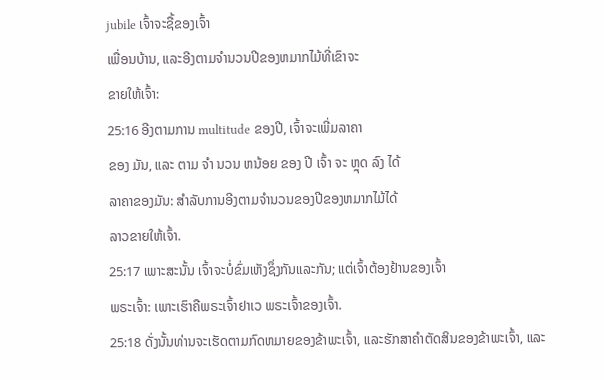jubile ເຈົ້າຈະຊື້ຂອງເຈົ້າ
ເພື່ອນບ້ານ, ແລະອີງຕາມຈໍານວນປີຂອງຫມາກໄມ້ທີ່ເຂົາຈະ
ຂາຍໃຫ້ເຈົ້າ:
25:16 ອີງຕາມການ multitude ຂອງປີ, ເຈົ້າຈະເພີ່ມລາຄາ
ຂອງ ມັນ, ແລະ ຕາມ ຈໍາ ນວນ ຫນ້ອຍ ຂອງ ປີ ເຈົ້າ ຈະ ຫຼຸດ ລົງ ໄດ້
ລາຄາຂອງມັນ: ສໍາລັບການອີງຕາມຈໍານວນຂອງປີຂອງຫມາກໄມ້ໄດ້
ລາວຂາຍໃຫ້ເຈົ້າ.
25:17 ເພາະສະນັ້ນ ເຈົ້າຈະບໍ່ຂົ່ມເຫັງຊຶ່ງກັນແລະກັນ; ແຕ່ເຈົ້າຕ້ອງຢ້ານຂອງເຈົ້າ
ພຣະເຈົ້າ: ເພາະເຮົາຄືພຣະເຈົ້າຢາເວ ພຣະເຈົ້າຂອງເຈົ້າ.
25:18 ດັ່ງນັ້ນທ່ານຈະເຮັດຕາມກົດຫມາຍຂອງຂ້າພະເຈົ້າ, ແລະຮັກສາຄໍາຕັດສິນຂອງຂ້າພະເຈົ້າ, ແລະ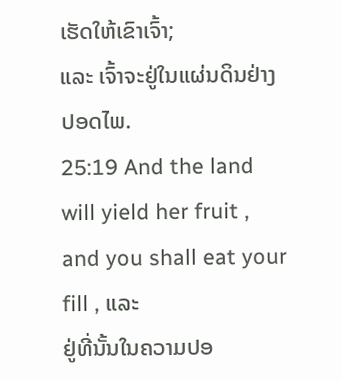ເຮັດໃຫ້ເຂົາເຈົ້າ;
ແລະ ເຈົ້າຈະຢູ່ໃນແຜ່ນດິນຢ່າງປອດໄພ.
25:19 And the land will yield her fruit , and you shall eat your fill , ແລະ
ຢູ່ທີ່ນັ້ນໃນຄວາມປອ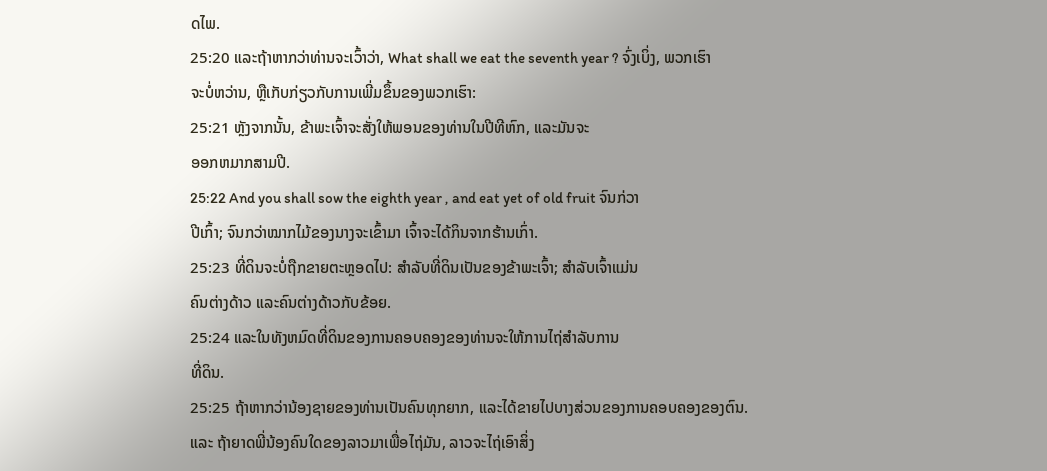ດໄພ.
25:20 ແລະຖ້າຫາກວ່າທ່ານຈະເວົ້າວ່າ, What shall we eat the seventh year ? ຈົ່ງເບິ່ງ, ພວກເຮົາ
ຈະບໍ່ຫວ່ານ, ຫຼືເກັບກ່ຽວກັບການເພີ່ມຂຶ້ນຂອງພວກເຮົາ:
25:21 ຫຼັງຈາກນັ້ນ, ຂ້າພະເຈົ້າຈະສັ່ງໃຫ້ພອນຂອງທ່ານໃນປີທີຫົກ, ແລະມັນຈະ
ອອກຫມາກສາມປີ.
25:22 And you shall sow the eighth year , and eat yet of old fruit ຈົນກ່ວາ
ປີເກົ້າ; ຈົນກວ່າໝາກໄມ້ຂອງນາງຈະເຂົ້າມາ ເຈົ້າຈະໄດ້ກິນຈາກຮ້ານເກົ່າ.
25:23 ທີ່ດິນຈະບໍ່ຖືກຂາຍຕະຫຼອດໄປ: ສໍາລັບທີ່ດິນເປັນຂອງຂ້າພະເຈົ້າ; ສໍາລັບເຈົ້າແມ່ນ
ຄົນຕ່າງດ້າວ ແລະຄົນຕ່າງດ້າວກັບຂ້ອຍ.
25:24 ແລະໃນທັງຫມົດທີ່ດິນຂອງການຄອບຄອງຂອງທ່ານຈະໃຫ້ການໄຖ່ສໍາລັບການ
ທີ່ດິນ.
25:25 ຖ້າຫາກວ່ານ້ອງຊາຍຂອງທ່ານເປັນຄົນທຸກຍາກ, ແລະໄດ້ຂາຍໄປບາງສ່ວນຂອງການຄອບຄອງຂອງຕົນ.
ແລະ ຖ້າຍາດພີ່ນ້ອງຄົນໃດຂອງລາວມາເພື່ອໄຖ່ມັນ, ລາວຈະໄຖ່ເອົາສິ່ງ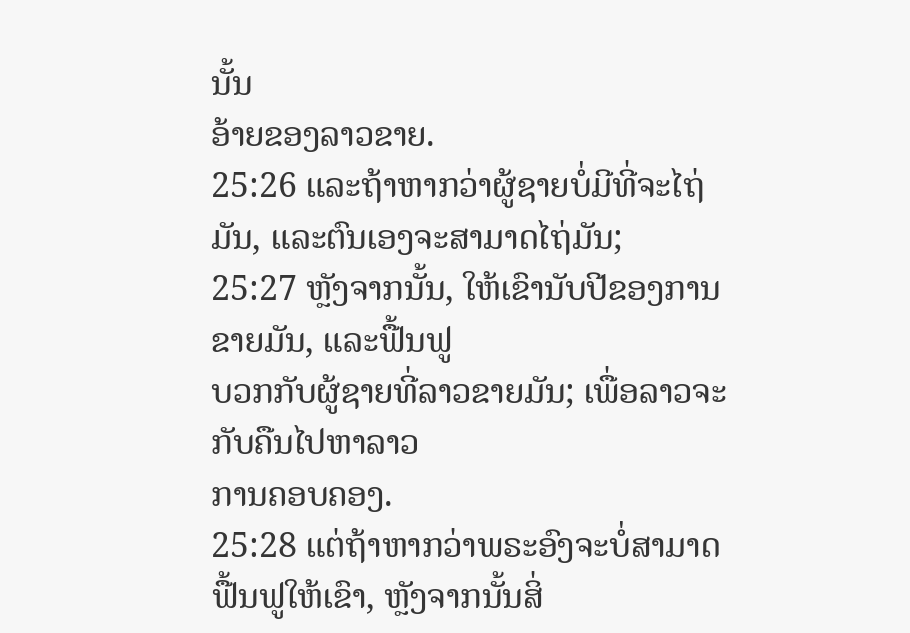ນັ້ນ
ອ້າຍຂອງລາວຂາຍ.
25:26 ແລະຖ້າຫາກວ່າຜູ້ຊາຍບໍ່ມີທີ່ຈະໄຖ່ມັນ, ແລະຕົນເອງຈະສາມາດໄຖ່ມັນ;
25:27 ຫຼັງຈາກນັ້ນ, ໃຫ້ເຂົານັບປີຂອງການຂາຍມັນ, ແລະຟື້ນຟູ
ບວກກັບຜູ້ຊາຍທີ່ລາວຂາຍມັນ; ເພື່ອລາວຈະກັບຄືນໄປຫາລາວ
ການຄອບຄອງ.
25:28 ແຕ່ຖ້າຫາກວ່າພຣະອົງຈະບໍ່ສາມາດຟື້ນຟູໃຫ້ເຂົາ, ຫຼັງຈາກນັ້ນສິ່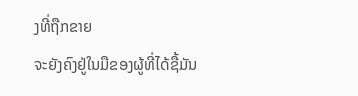ງທີ່ຖືກຂາຍ
ຈະຍັງຄົງຢູ່ໃນມືຂອງຜູ້ທີ່ໄດ້ຊື້ມັນ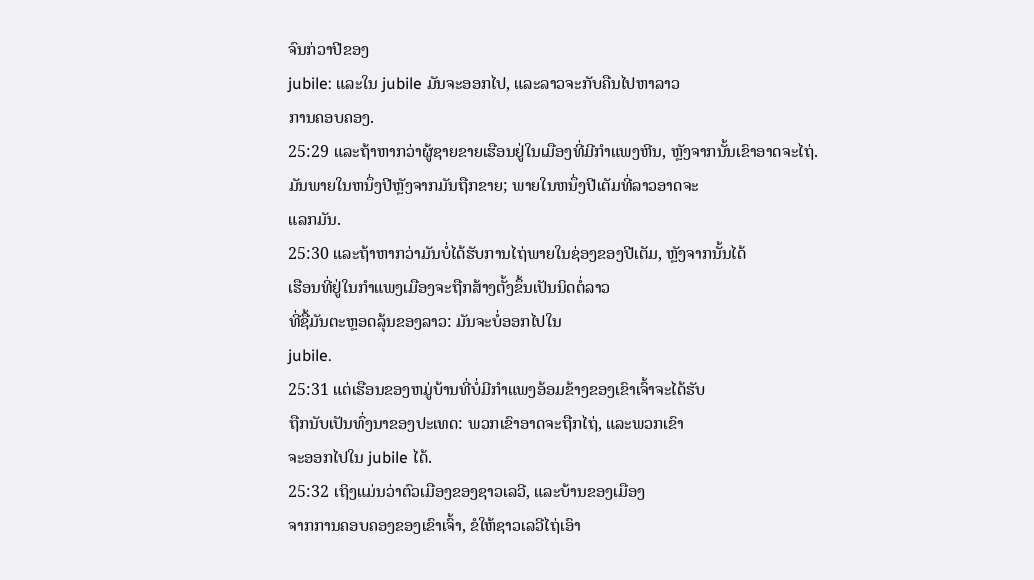ຈົນກ່ວາປີຂອງ
jubile: ແລະໃນ jubile ມັນຈະອອກໄປ, ແລະລາວຈະກັບຄືນໄປຫາລາວ
ການຄອບຄອງ.
25:29 ແລະຖ້າຫາກວ່າຜູ້ຊາຍຂາຍເຮືອນຢູ່ໃນເມືອງທີ່ມີກໍາແພງຫີນ, ຫຼັງຈາກນັ້ນເຂົາອາດຈະໄຖ່.
ມັນພາຍໃນຫນຶ່ງປີຫຼັງຈາກມັນຖືກຂາຍ; ພາຍໃນຫນຶ່ງປີເຕັມທີ່ລາວອາດຈະ
ແລກມັນ.
25:30 ແລະຖ້າຫາກວ່າມັນບໍ່ໄດ້ຮັບການໄຖ່ພາຍໃນຊ່ອງຂອງປີເຕັມ, ຫຼັງຈາກນັ້ນໄດ້
ເຮືອນທີ່ຢູ່ໃນກຳແພງເມືອງຈະຖືກສ້າງຕັ້ງຂຶ້ນເປັນນິດຕໍ່ລາວ
ທີ່ຊື້ມັນຕະຫຼອດລຸ້ນຂອງລາວ: ມັນຈະບໍ່ອອກໄປໃນ
jubile.
25:31 ແຕ່ເຮືອນຂອງຫມູ່ບ້ານທີ່ບໍ່ມີກໍາແພງອ້ອມຂ້າງຂອງເຂົາເຈົ້າຈະໄດ້ຮັບ
ຖືກນັບເປັນທົ່ງນາຂອງປະເທດ: ພວກເຂົາອາດຈະຖືກໄຖ່, ແລະພວກເຂົາ
ຈະອອກໄປໃນ jubile ໄດ້.
25:32 ເຖິງແມ່ນວ່າຕົວເມືອງຂອງຊາວເລວີ, ແລະບ້ານຂອງເມືອງ
ຈາກການຄອບຄອງຂອງເຂົາເຈົ້າ, ຂໍໃຫ້ຊາວເລວີໄຖ່ເອົາ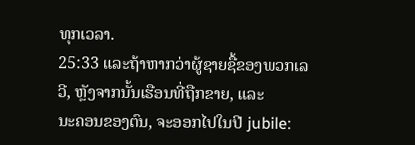ທຸກເວລາ.
25:33 ແລະຖ້າຫາກວ່າຜູ້ຊາຍຊື້ຂອງພວກເລວີ, ຫຼັງຈາກນັ້ນເຮືອນທີ່ຖືກຂາຍ, ແລະ
ນະຄອນຂອງຕົນ, ຈະອອກໄປໃນປີ jubile: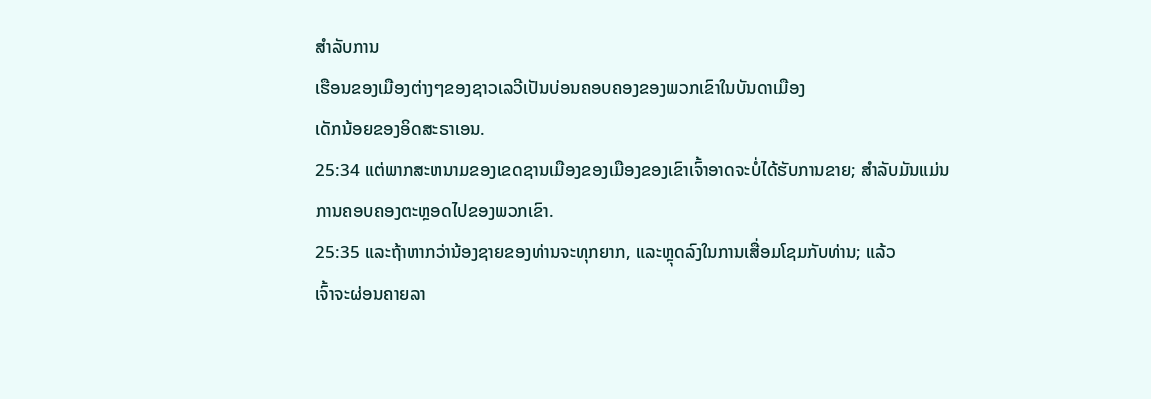ສໍາລັບການ
ເຮືອນຂອງເມືອງຕ່າງໆຂອງຊາວເລວີເປັນບ່ອນຄອບຄອງຂອງພວກເຂົາໃນບັນດາເມືອງ
ເດັກນ້ອຍຂອງອິດສະຣາເອນ.
25:34 ແຕ່ພາກສະຫນາມຂອງເຂດຊານເມືອງຂອງເມືອງຂອງເຂົາເຈົ້າອາດຈະບໍ່ໄດ້ຮັບການຂາຍ; ສໍາລັບມັນແມ່ນ
ການຄອບຄອງຕະຫຼອດໄປຂອງພວກເຂົາ.
25:35 ແລະຖ້າຫາກວ່ານ້ອງຊາຍຂອງທ່ານຈະທຸກຍາກ, ແລະຫຼຸດລົງໃນການເສື່ອມໂຊມກັບທ່ານ; ແລ້ວ
ເຈົ້າຈະຜ່ອນຄາຍລາ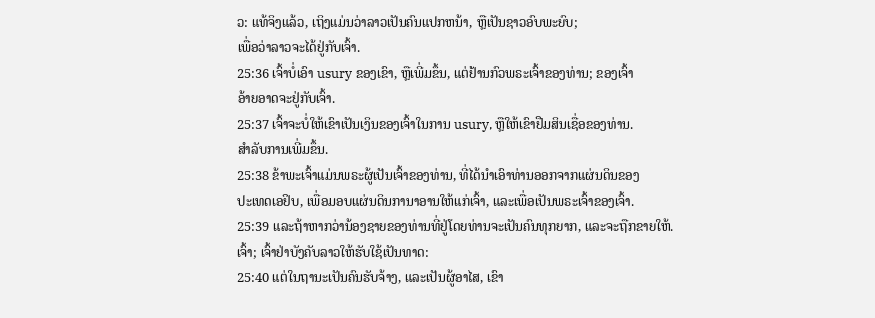ວ: ແທ້ຈິງແລ້ວ, ເຖິງແມ່ນວ່າລາວເປັນຄົນແປກຫນ້າ, ຫຼືເປັນຊາວອົບພະຍົບ;
ເພື່ອວ່າລາວຈະໄດ້ຢູ່ກັບເຈົ້າ.
25:36 ເຈົ້າບໍ່ເອົາ usury ຂອງເຂົາ, ຫຼືເພີ່ມຂຶ້ນ, ແຕ່ຢ້ານກົວພຣະເຈົ້າຂອງທ່ານ; ຂອງເຈົ້າ
ອ້າຍອາດຈະຢູ່ກັບເຈົ້າ.
25:37 ເຈົ້າຈະບໍ່ໃຫ້ເຂົາເປັນເງິນຂອງເຈົ້າໃນການ usury, ຫຼືໃຫ້ເຂົາຢືມສິນເຊື່ອຂອງທ່ານ.
ສໍາລັບການເພີ່ມຂຶ້ນ.
25:38 ຂ້າພະເຈົ້າແມ່ນພຣະຜູ້ເປັນເຈົ້າຂອງທ່ານ, ທີ່ໄດ້ນໍາເອົາທ່ານອອກຈາກແຜ່ນດິນຂອງ
ປະເທດເອຢິບ, ເພື່ອມອບແຜ່ນດິນການາອານໃຫ້ແກ່ເຈົ້າ, ແລະເພື່ອເປັນພຣະເຈົ້າຂອງເຈົ້າ.
25:39 ແລະຖ້າຫາກວ່ານ້ອງຊາຍຂອງທ່ານທີ່ຢູ່ໂດຍທ່ານຈະເປັນຄົນທຸກຍາກ, ແລະຈະຖືກຂາຍໃຫ້.
ເຈົ້າ; ເຈົ້າຢ່າບັງຄັບລາວໃຫ້ຮັບໃຊ້ເປັນທາດ:
25:40 ແຕ່ໃນຖານະເປັນຄົນຮັບຈ້າງ, ແລະເປັນຜູ້ອາໄສ, ເຂົາ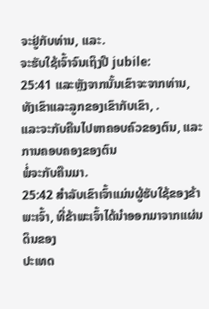ຈະຢູ່ກັບທ່ານ, ແລະ.
ຈະຮັບໃຊ້ເຈົ້າຈົນເຖິງປີ jubile:
25:41 ແລະຫຼັງຈາກນັ້ນເຂົາຈະຈາກທ່ານ, ທັງເຂົາແລະລູກຂອງເຂົາກັບເຂົາ, .
ແລະຈະກັບຄືນໄປຫາຄອບຄົວຂອງຕົນ, ແລະການຄອບຄອງຂອງຕົນ
ພໍ່ຈະກັບຄືນມາ.
25:42 ສໍາລັບເຂົາເຈົ້າແມ່ນຜູ້ຮັບໃຊ້ຂອງຂ້າພະເຈົ້າ, ທີ່ຂ້າພະເຈົ້າໄດ້ນໍາອອກມາຈາກແຜ່ນດິນຂອງ
ປະເທດ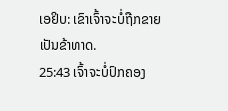ເອຢິບ: ເຂົາເຈົ້າຈະບໍ່ຖືກຂາຍເປັນຂ້າທາດ.
25:43 ເຈົ້າຈະບໍ່ປົກຄອງ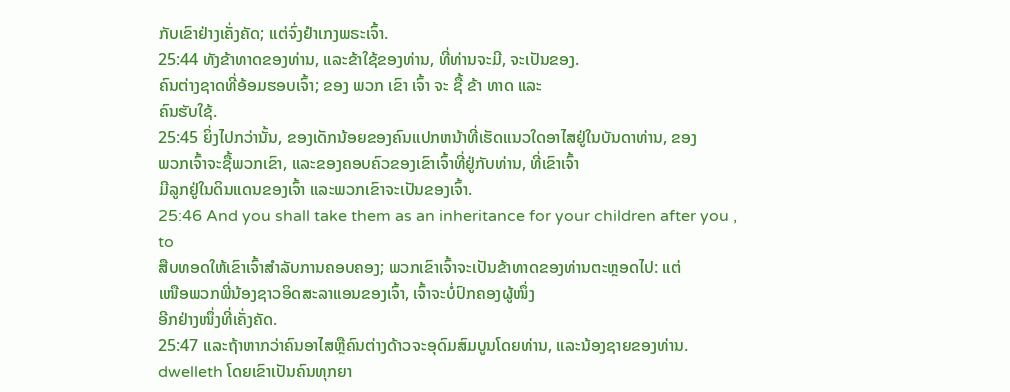ກັບເຂົາຢ່າງເຄັ່ງຄັດ; ແຕ່ຈົ່ງຢຳເກງພຣະເຈົ້າ.
25:44 ທັງຂ້າທາດຂອງທ່ານ, ແລະຂ້າໃຊ້ຂອງທ່ານ, ທີ່ທ່ານຈະມີ, ຈະເປັນຂອງ.
ຄົນຕ່າງຊາດທີ່ອ້ອມຮອບເຈົ້າ; ຂອງ ພວກ ເຂົາ ເຈົ້າ ຈະ ຊື້ ຂ້າ ທາດ ແລະ
ຄົນຮັບໃຊ້.
25:45 ຍິ່ງໄປກວ່ານັ້ນ, ຂອງເດັກນ້ອຍຂອງຄົນແປກຫນ້າທີ່ເຮັດແນວໃດອາໄສຢູ່ໃນບັນດາທ່ານ, ຂອງ
ພວກເຈົ້າຈະຊື້ພວກເຂົາ, ແລະຂອງຄອບຄົວຂອງເຂົາເຈົ້າທີ່ຢູ່ກັບທ່ານ, ທີ່ເຂົາເຈົ້າ
ມີລູກຢູ່ໃນດິນແດນຂອງເຈົ້າ ແລະພວກເຂົາຈະເປັນຂອງເຈົ້າ.
25:46 And you shall take them as an inheritance for your children after you , to
ສືບທອດໃຫ້ເຂົາເຈົ້າສໍາລັບການຄອບຄອງ; ພວກເຂົາເຈົ້າຈະເປັນຂ້າທາດຂອງທ່ານຕະຫຼອດໄປ: ແຕ່
ເໜືອພວກພີ່ນ້ອງຊາວອິດສະລາແອນຂອງເຈົ້າ, ເຈົ້າຈະບໍ່ປົກຄອງຜູ້ໜຶ່ງ
ອີກຢ່າງໜຶ່ງທີ່ເຄັ່ງຄັດ.
25:47 ແລະຖ້າຫາກວ່າຄົນອາໄສຫຼືຄົນຕ່າງດ້າວຈະອຸດົມສົມບູນໂດຍທ່ານ, ແລະນ້ອງຊາຍຂອງທ່ານ.
dwelleth ໂດຍເຂົາເປັນຄົນທຸກຍາ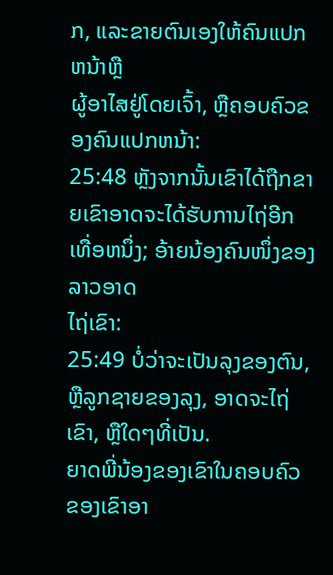ກ, ແລະຂາຍຕົນເອງໃຫ້ຄົນແປກຫນ້າຫຼື
ຜູ້ອາໄສຢູ່ໂດຍເຈົ້າ, ຫຼືຄອບຄົວຂອງຄົນແປກຫນ້າ:
25:48 ຫຼັງຈາກນັ້ນເຂົາໄດ້ຖືກຂາຍເຂົາອາດຈະໄດ້ຮັບການໄຖ່ອີກເທື່ອຫນຶ່ງ; ອ້າຍນ້ອງຄົນໜຶ່ງຂອງລາວອາດ
ໄຖ່ເຂົາ:
25:49 ບໍ່ວ່າຈະເປັນລຸງຂອງຕົນ, ຫຼືລູກຊາຍຂອງລຸງ, ອາດຈະໄຖ່ເຂົາ, ຫຼືໃດໆທີ່ເປັນ.
ຍາດພີ່ນ້ອງຂອງເຂົາໃນຄອບຄົວຂອງເຂົາອາ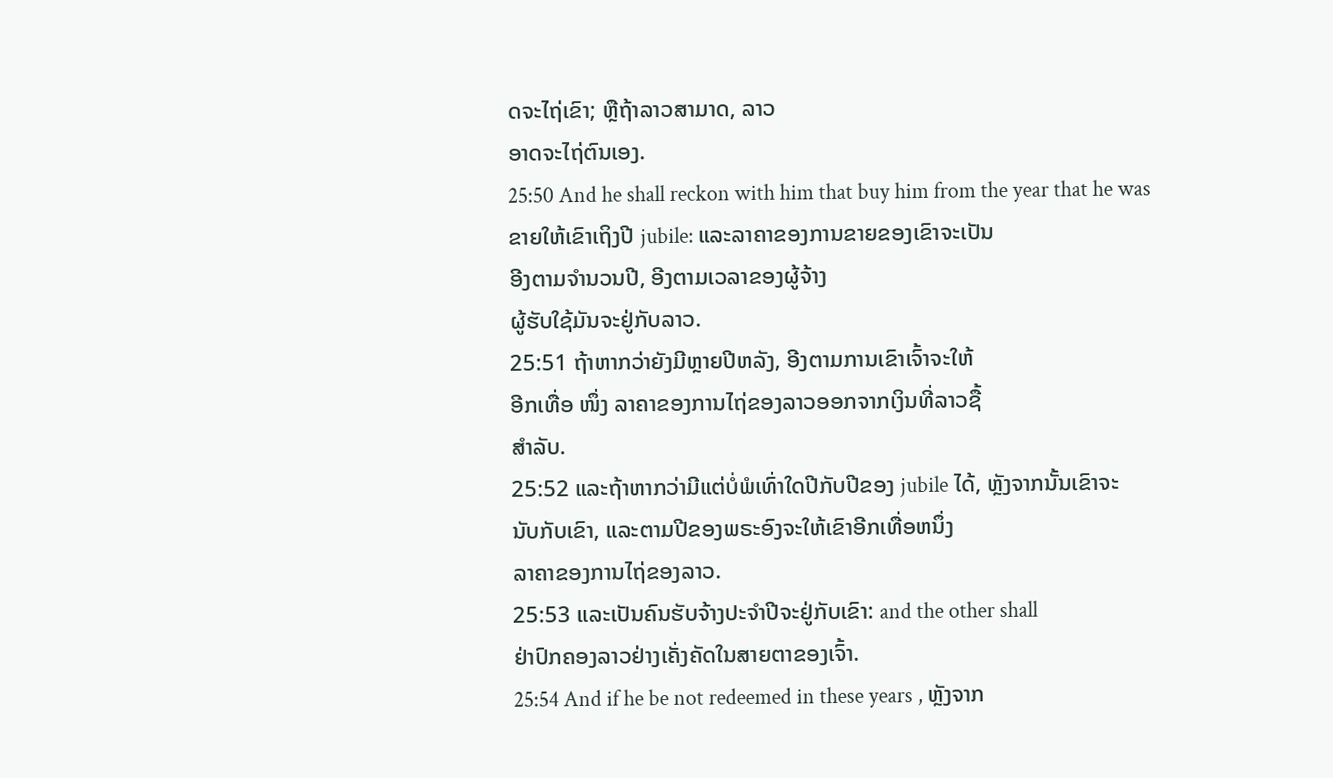ດຈະໄຖ່ເຂົາ; ຫຼືຖ້າລາວສາມາດ, ລາວ
ອາດຈະໄຖ່ຕົນເອງ.
25:50 And he shall reckon with him that buy him from the year that he was
ຂາຍໃຫ້ເຂົາເຖິງປີ jubile: ແລະລາຄາຂອງການຂາຍຂອງເຂົາຈະເປັນ
ອີງຕາມຈໍານວນປີ, ອີງຕາມເວລາຂອງຜູ້ຈ້າງ
ຜູ້ຮັບໃຊ້ມັນຈະຢູ່ກັບລາວ.
25:51 ຖ້າຫາກວ່າຍັງມີຫຼາຍປີຫລັງ, ອີງຕາມການເຂົາເຈົ້າຈະໃຫ້
ອີກເທື່ອ ໜຶ່ງ ລາຄາຂອງການໄຖ່ຂອງລາວອອກຈາກເງິນທີ່ລາວຊື້
ສໍາລັບ.
25:52 ແລະຖ້າຫາກວ່າມີແຕ່ບໍ່ພໍເທົ່າໃດປີກັບປີຂອງ jubile ໄດ້, ຫຼັງຈາກນັ້ນເຂົາຈະ
ນັບກັບເຂົາ, ແລະຕາມປີຂອງພຣະອົງຈະໃຫ້ເຂົາອີກເທື່ອຫນຶ່ງ
ລາຄາຂອງການໄຖ່ຂອງລາວ.
25:53 ແລະເປັນຄົນຮັບຈ້າງປະຈໍາປີຈະຢູ່ກັບເຂົາ: and the other shall
ຢ່າປົກຄອງລາວຢ່າງເຄັ່ງຄັດໃນສາຍຕາຂອງເຈົ້າ.
25:54 And if he be not redeemed in these years , ຫຼັງຈາກ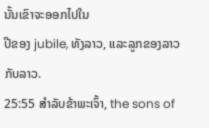ນັ້ນເຂົາຈະອອກໄປໃນ
ປີຂອງ jubile, ທັງລາວ, ແລະລູກຂອງລາວກັບລາວ.
25:55 ສໍາລັບຂ້າພະເຈົ້າ, the sons of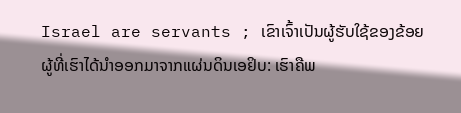Israel are servants ; ເຂົາເຈົ້າເປັນຜູ້ຮັບໃຊ້ຂອງຂ້ອຍ
ຜູ້ທີ່ເຮົາໄດ້ນຳອອກມາຈາກແຜ່ນດິນເອຢິບ: ເຮົາຄືພ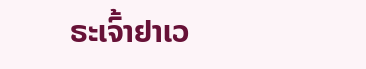ຣະເຈົ້າຢາເວ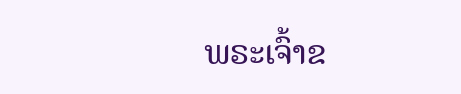ພຣະເຈົ້າຂ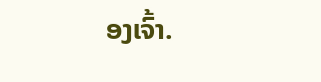ອງເຈົ້າ.